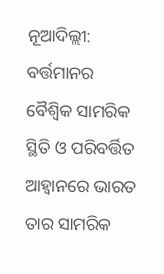ନୂଆଦିଲ୍ଲୀ: ବର୍ତ୍ତମାନର ବୈଶ୍ବିକ ସାମରିକ ସ୍ଥିତି ଓ ପରିବର୍ତ୍ତିତ ଆହ୍ବାନରେ ଭାରତ ତାର ସାମରିକ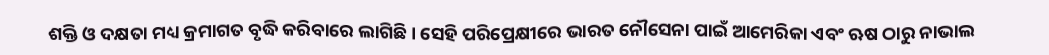ଶକ୍ତି ଓ ଦକ୍ଷତା ମଧ୍ୟ କ୍ରମାଗତ ବୃଦ୍ଧି କରିବାରେ ଲାଗିଛି । ସେହି ପରିପ୍ରେକ୍ଷୀରେ ଭାରତ ନୌସେନା ପାଇଁ ଆମେରିକା ଏବଂ ଋଷ ଠାରୁ ନାଭାଲ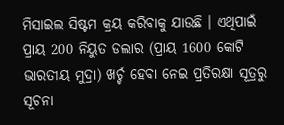ମିସାଇଲ ସିଷ୍ଟମ କ୍ରୟ କରିବାକୁ ଯାଉଛି । ଏଥିପାଇଁ ପ୍ରାୟ 200 ନିୟୁତ ଡଲାର (ପ୍ରାୟ 1600 କୋଟି ଭାରତୀୟ ମୁଦ୍ରା) ଖର୍ଚ୍ଚ ହେବା ନେଇ ପ୍ରତିରକ୍ଷା ସୂତ୍ରରୁ ସୂଚନା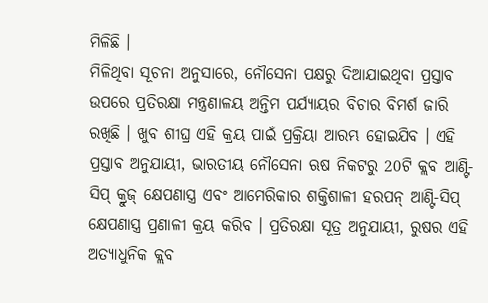ମିଳିଛି ।
ମିଳିଥିବା ସୂଚନା ଅନୁସାରେ, ନୌସେନା ପକ୍ଷରୁ ଦିଆଯାଇଥିବା ପ୍ରସ୍ତାବ ଉପରେ ପ୍ରତିରକ୍ଷା ମନ୍ତ୍ରଣାଳୟ ଅନ୍ତିମ ପର୍ଯ୍ୟାୟର ବିଚାର ବିମର୍ଶ ଜାରି ରଖିଛି । ଖୁବ ଶୀଘ୍ର ଏହି କ୍ରୟ ପାଇଁ ପ୍ରକ୍ରିୟା ଆରମ୍ଭ ହୋଇଯିବ । ଏହି ପ୍ରସ୍ତାବ ଅନୁଯାୟୀ, ଭାରତୀୟ ନୌସେନା ଋଷ ନିକଟରୁ 20ଟି କ୍ଲବ ଆଣ୍ଟି-ସିପ୍ କ୍ରୁଜ୍ କ୍ଷେପଣାସ୍ତ୍ର ଏବଂ ଆମେରିକାର ଶକ୍ତିଶାଳୀ ହରପନ୍ ଆଣ୍ଟି-ସିପ୍ କ୍ଷେପଣାସ୍ତ୍ର ପ୍ରଣାଳୀ କ୍ରୟ କରିବ । ପ୍ରତିରକ୍ଷା ସୂତ୍ର ଅନୁଯାୟୀ, ରୁଷର ଏହି ଅତ୍ୟାଧୁନିକ କ୍ଲବ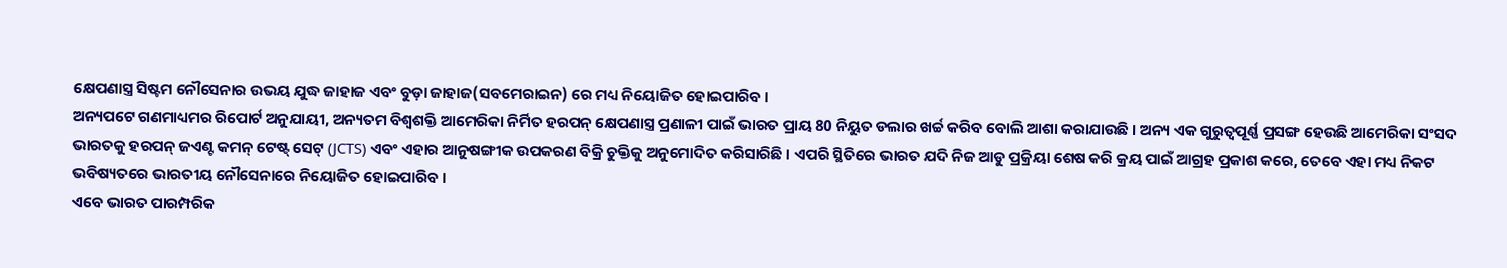କ୍ଷେପଣାସ୍ତ୍ର ସିଷ୍ଟମ ନୌସେନାର ଉଭୟ ଯୁଦ୍ଧ ଜାହାଜ ଏବଂ ବୁଡ଼ା ଜାହାଜ(ସବମେରାଇନ) ରେ ମଧ୍ୟ ନିୟୋଜିତ ହୋଇପାରିବ ।
ଅନ୍ୟପଟେ ଗଣମାଧ୍ୟମର ରିପୋର୍ଟ ଅନୁଯାୟୀ, ଅନ୍ୟତମ ବିଶ୍ବଶକ୍ତି ଆମେରିକା ନିର୍ମିତ ହରପନ୍ କ୍ଷେପଣାସ୍ତ୍ର ପ୍ରଣାଳୀ ପାଇଁ ଭାରତ ପ୍ରାୟ 80 ନିୟୁତ ଡଲାର ଖର୍ଚ୍ଚ କରିବ ବୋଲି ଆଶା କରାଯାଉଛି । ଅନ୍ୟ ଏକ ଗୁରୁତ୍ବପୂର୍ଣ୍ଣ ପ୍ରସଙ୍ଗ ହେଉଛି ଆମେରିକା ସଂସଦ ଭାରତକୁ ହରପନ୍ ଜଏଣ୍ଟ କମନ୍ ଟେଷ୍ଟ୍ ସେଟ୍ (JCTS) ଏବଂ ଏହାର ଆନୁଷଙ୍ଗୀକ ଉପକରଣ ବିକ୍ରି ଚୁକ୍ତିକୁ ଅନୁମୋଦିତ କରିସାରିଛି । ଏପରି ସ୍ଥିତିରେ ଭାରତ ଯଦି ନିଜ ଆଡୁ ପ୍ରକ୍ରିୟା ଶେଷ କରି କ୍ରୟ ପାଇଁ ଆଗ୍ରହ ପ୍ରକାଶ କରେ, ତେବେ ଏହା ମଧ୍ୟ ନିକଟ ଭବିଷ୍ୟତରେ ଭାରତୀୟ ନୌସେନାରେ ନିୟୋଜିତ ହୋଇପାରିବ ।
ଏବେ ଭାରତ ପାରମ୍ପରିକ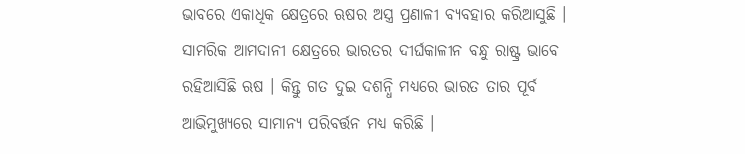ଭାବରେ ଏକାଧିକ କ୍ଷେତ୍ରରେ ଋଷର ଅସ୍ତ୍ର ପ୍ରଣାଳୀ ବ୍ୟବହାର କରିଆସୁଛି । ସାମରିକ ଆମଦାନୀ କ୍ଷେତ୍ରରେ ଭାରତର ଦୀର୍ଘକାଳୀନ ବନ୍ଧୁ ରାଷ୍ଟ୍ର ଭାବେ ରହିଆସିଛି ଋଷ । କିନ୍ତୁ ଗତ ଦୁଇ ଦଶନ୍ଧି ମଧ୍ୟରେ ଭାରତ ତାର ପୂର୍ବ ଆଭିମୁଖ୍ୟରେ ସାମାନ୍ୟ ପରିବର୍ତ୍ତନ ମଧ୍ୟ କରିଛି ।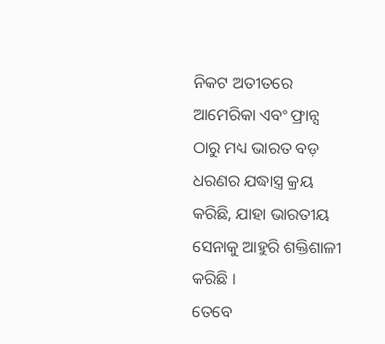ନିକଟ ଅତୀତରେ ଆମେରିକା ଏବଂ ଫ୍ରାନ୍ସ ଠାରୁ ମଧ୍ୟ ଭାରତ ବଡ଼ ଧରଣର ଯଦ୍ଧାସ୍ତ୍ର କ୍ରୟ କରିଛି, ଯାହା ଭାରତୀୟ ସେନାକୁ ଆହୁରି ଶକ୍ତିଶାଳୀ କରିଛି ।
ତେବେ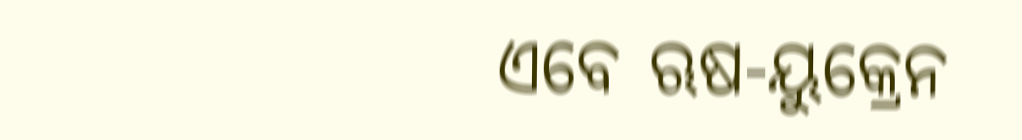ଏବେ ଋଷ-ୟୁକ୍ରେନ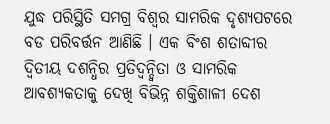ଯୁଦ୍ଧ ପରିସ୍ଥିତି ସମଗ୍ର ବିଶ୍ବର ସାମରିକ ଦୃଶ୍ୟପଟରେ ବଡ ପରିବର୍ତ୍ତନ ଆଣିଛି । ଏକ ବିଂଶ ଶତାବ୍ଦୀର ଦ୍ବିତୀୟ ଦଶନ୍ଧିର ପ୍ରତିଦ୍ବନ୍ଦ୍ବିତା ଓ ସାମରିକ ଆବଶ୍ୟକତାକୁ ଦେଖି ବିଭିନ୍ନ ଶକ୍ତିଶାଳୀ ଦେଶ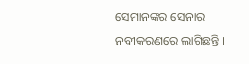ସେମାନଙ୍କର ସେନାର ନବୀକରଣରେ ଲାଗିଛନ୍ତି ।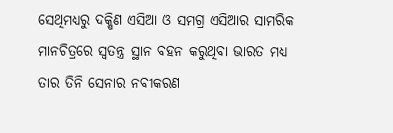ସେଥିମଧ୍ୟରୁ ଦକ୍ଷିଣ ଏସିଆ ଓ ସମଗ୍ର ଏସିଆର ସାମରିକ ମାନଚିତ୍ରରେ ସ୍ବତନ୍ତ୍ର ସ୍ଥାନ ବହନ କରୁଥିବା ଭାରତ ମଧ୍ୟ ତାର ତିନି ସେନାର ନବୀକରଣ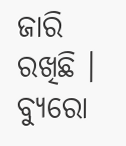ଜାରି ରଖିଛି ।
ବ୍ୟୁରୋ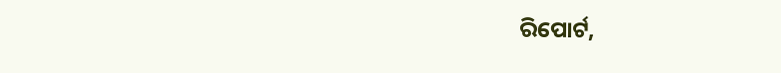ରିପୋର୍ଟ,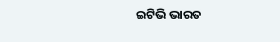ଇଟିଭି ଭାରତ